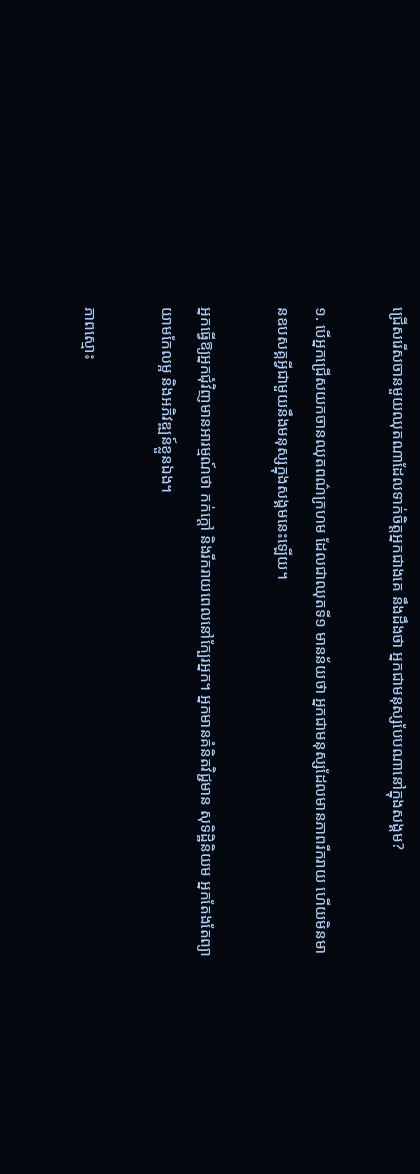ជ្រើសរើសចានមួយឈុតណាដែលទាក់ចិត្តអ្នកជាងគេ នឹងដឹងថា អ្នកជាមនុស្សបែបណានៅក្នុងសង្គម?

១. បើអ្នកជ្រើសយកចានឈុតពណ៌ក្រហម ដែលជាឈុតទី១ មានន័យថា អ្នកជាមនុស្សដែលមានភាពរីករាយ ហើយមិនមានឧបសគ្គអ្វីជាមួយនឹងមនុស្សក្នុងសង្គមនេះឡើយ។

អ្នកធ្វើឱ្យអ្នកជុំវិញមានអារម្មណ៍ថា កក់ក្ដៅ និងរីករាយពេលនៅក្បែរអ្នក។ អ្នកមានគំនិតវិជ្ជមាន សុទិដ្ឋិនិយម អ្នកតែងតែព្យាយាមកែលម្អ និងអភិវឌ្ឍន៍ខ្លួនឯង។

ភាពស្មោះ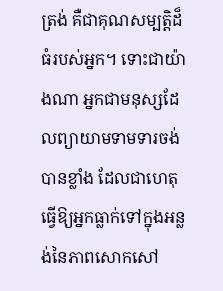ត្រង់ គឺជាគុណសម្បត្តិដ៏ធំរបស់អ្នក។ ទោះជាយ៉ាងណា អ្នកជាមនុស្សដែលព្យាយាមទាមទារចង់បានខ្លាំង ដែលជាហេតុធ្វើឱ្យអ្នកធ្លាក់ទៅក្នុងអន្លង់នៃភាពសោកសៅ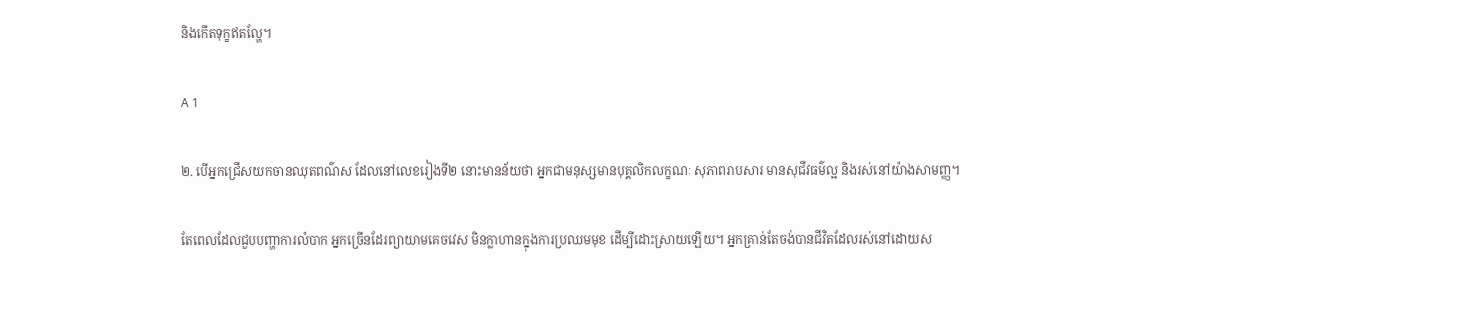និងកើតទុក្ខឥតល្ហែ។

A 1

២. បើអ្នកជ្រើសយកចានឈុតពណ៌ស ដែលនៅលេខរៀងទី២ នោះមានន័យថា អ្នកជាមនុស្សមានបុគ្គលិកលក្ខណៈ សុភាពរាបសារ មានសុជីវធម៌ល្អ និងរស់នៅយ៉ាងសាមញ្ញ។

តែពេលដែលជួបបញ្ហាការលំបាក អ្នកច្រើនដែរព្យាយាមគេចវេស មិនក្លាហានក្នុងការប្រឈមមុខ ដើម្បីដោះស្រាយឡើយ។ អ្នកគ្រាន់តែចង់បានជីវិតដែលរស់នៅដោយស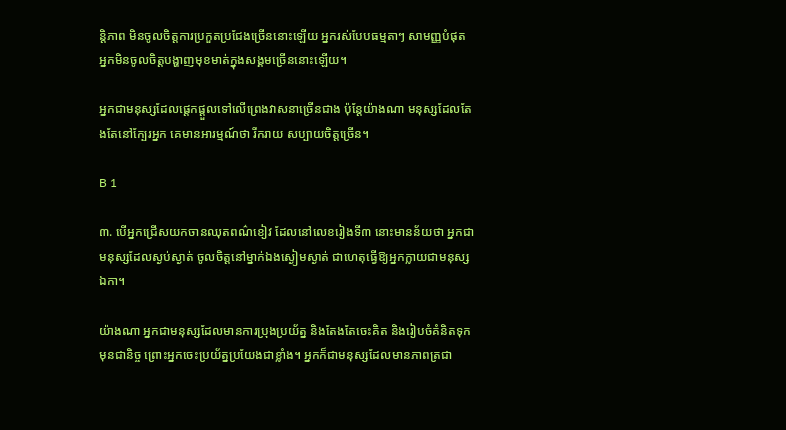ន្តិភាព មិនចូលចិត្តការប្រកួតប្រជែងច្រើននោះឡើយ អ្នករស់បែបធម្មតាៗ សាមញ្ញបំផុត អ្នកមិនចូលចិត្តបង្ហាញមុខមាត់ក្នុងសង្គមច្រើននោះឡើយ។

អ្នកជាមនុស្សដែលផ្ដេកផ្ដួលទៅលើព្រេងវាសនាច្រើនជាង ប៉ុន្តែយ៉ាងណា មនុស្សដែលតែងតែនៅក្បែរអ្នក គេមានអារម្មណ៍ថា រីករាយ សប្បាយចិត្តច្រើន។

B 1

៣. បើអ្នកជ្រើសយកចានឈុតពណ៌ខៀវ ដែលនៅលេខរៀងទី៣ នោះមានន័យថា អ្នកជាមនុស្សដែលស្ងប់ស្ងាត់ ចូលចិត្តនៅម្នាក់ឯងស្ងៀមស្ងាត់ ជាហេតុធ្វើឱ្យអ្នកក្លាយជាមនុស្សឯកា។

យ៉ាងណា អ្នកជាមនុស្សដែលមានការប្រុងប្រយ័ត្ន និងតែងតែចេះគិត និងរៀបចំគំនិតទុកមុនជានិច្ច ព្រោះអ្នកចេះប្រយ័ត្នប្រយែងជាខ្លាំង។ អ្នកក៏ជាមនុស្សដែលមានភាពត្រជា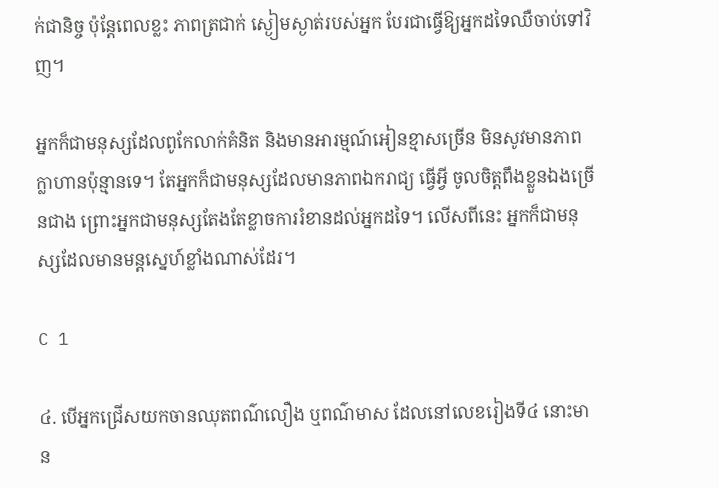ក់ជានិច្ច ប៉ុន្តែពេលខ្លះ ភាពត្រជាក់ ស្ងៀមស្ងាត់របស់អ្នក បែរជាធ្វើឱ្យអ្នកដទៃឈឺចាប់ទៅវិញ។

អ្នកក៏ជាមនុស្សដែលពូកែលាក់គំនិត និងមានអារម្មណ៍អៀនខ្មាសច្រើន មិនសូវមានភាពក្លាហានប៉ុន្មានទេ។ តែអ្នកក៏ជាមនុស្សដែលមានភាពឯករាជ្យ ធ្វើអ្វី ចូលចិត្តពឹងខ្លួនឯងច្រើនជាង ព្រោះអ្នកជាមនុស្សតែងតែខ្លាចការរំខានដល់អ្នកដទៃ។ លើសពីនេះ អ្នកក៏ជាមនុស្សដែលមានមន្តស្នេហ៍ខ្លាំងណាស់ដែរ។

C 1

៤. បើអ្នកជ្រើសយកចានឈុតពណ៌លឿង ឬពណ៌មាស ដែលនៅលេខរៀងទី៤ នោះមាន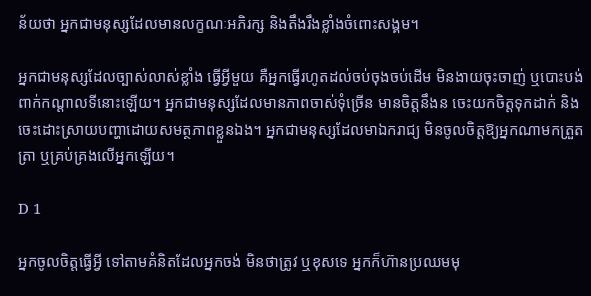ន័យថា អ្នកជាមនុស្សដែលមានលក្ខណៈអភិរក្ស និងតឹងរឹងខ្លាំងចំពោះសង្គម។

អ្នកជាមនុស្សដែលច្បាស់លាស់ខ្លាំង ធ្វើអ្វីមួយ គឺអ្នកធ្វើរហូតដល់ចប់ចុងចប់ដើម មិនងាយចុះចាញ់ ឬបោះបង់ពាក់កណ្ដាលទីនោះឡើយ។ អ្នកជាមនុស្សដែលមានភាពចាស់ទុំច្រើន មានចិត្តនឹងន ចេះយកចិត្តទុកដាក់ និងចេះដោះស្រាយបញ្ហាដោយសមត្ថភាពខ្លួនឯង។ អ្នកជាមនុស្សដែលមាឯករាជ្យ មិនចូលចិត្តឱ្យអ្នកណាមកត្រួតត្រា ឬគ្រប់គ្រងលើអ្នកឡើយ។

D 1

អ្នកចូលចិត្តធ្វើអ្វី ទៅតាមគំនិតដែលអ្នកចង់ មិនថាត្រូវ ឬខុសទេ អ្នកក៏ហ៊ានប្រឈមមុ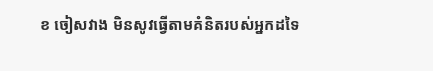ខ ចៀសវាង មិនសូវធ្វើតាមគំនិតរបស់អ្នកដទៃ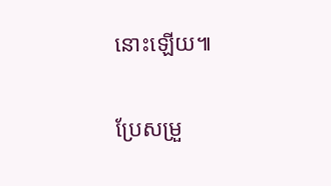នោះឡើយ៕

ប្រែសម្រួ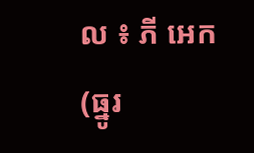ល ៖ ភី អេក (ធ្នូរ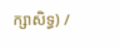ក្សាសិទ្ធ) /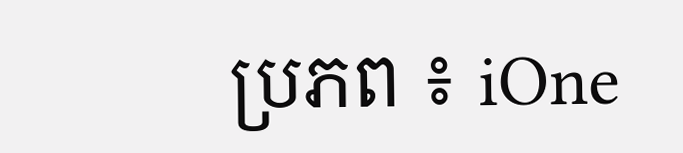ប្រភព ៖ iOne